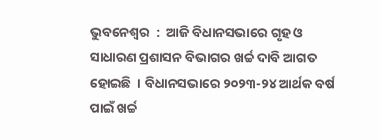ଭୁବନେଶ୍ୱର  :  ଆଜି ବିଧାନସଭାରେ ଗୃହ ଓ ସାଧାରଣ ପ୍ରଶାସନ ବିଭାଗର ଖର୍ଚ୍ଚ ଦାବି ଆଗତ ହୋଇଛି  । ବିଧାନସଭାରେ ୨୦୨୩-୨୪ ଆର୍ଥକ ବର୍ଷ ପାଇଁ ଖର୍ଚ୍ଚ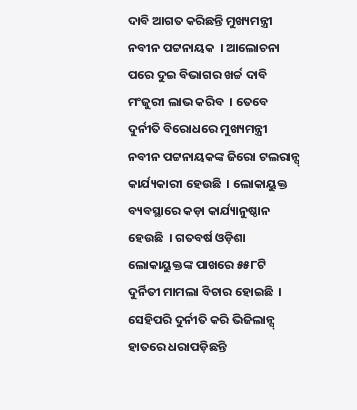ଦାବି ଆଗତ କରିଛନ୍ତି ମୁଖ୍ୟମନ୍ତ୍ରୀ ନବୀନ ପଟ୍ଟନାୟକ  । ଆଲୋଚନା ପରେ ଦୁଇ ବିଭାଗର ଖର୍ଚ୍ଚ ଦାବି ମଂଜୁରୀ ଲାଭ କରିବ  । ତେବେ ଦୁର୍ନୀତି ବିରୋଧରେ ମୁଖ୍ୟମନ୍ତ୍ରୀ ନବୀନ ପଟ୍ଟନାୟକଙ୍କ ଜିରୋ ଟଲରାନ୍ସ୍ କାର୍ଯ୍ୟକାରୀ ହେଉଛି  । ଲୋକାୟୁକ୍ତ ବ୍ୟବସ୍ଥାରେ କଡ଼ା କାର୍ଯ୍ୟାନୁଷ୍ଠାନ  ହେଉଛି  । ଗତବର୍ଷ ଓଡ଼ିଶା ଲୋକାୟୁକ୍ତଙ୍କ ପାଖରେ ୫୫୮ଟି ଦୁର୍ନିତୀ ମାମଲା ବିଚାର ହୋଇଛି  । ସେହିପରି ଦୁର୍ନୀତି କରି ଭିଜିଲାନ୍ସ୍ ହାତରେ ଧରାପଡ଼ିଛନ୍ତି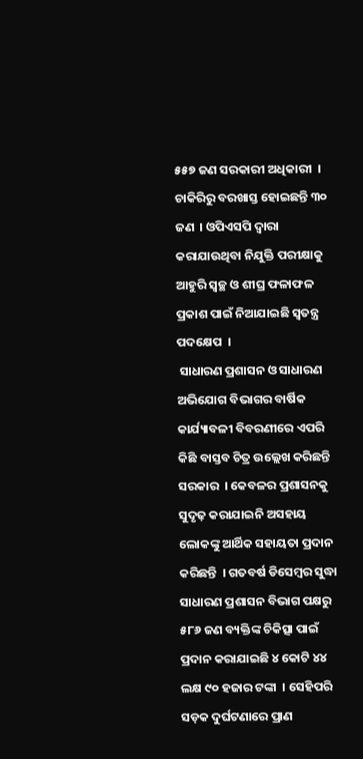୫୫୭ ଜଣ ସରକାରୀ ଅଧିକାରୀ  । ଚାକିରିରୁ ବରଖାସ୍ତ ହୋଇଛନ୍ତି ୩୦ ଜଣ  । ଓପିଏସପି ଦ୍ୱାରା କରାଯାଉଥିବା ନିଯୁକ୍ତି ପରୀକ୍ଷାକୁ ଆହୁରି ସ୍ୱଚ୍ଛ ଓ ଶୀଘ୍ର ଫଳାଫଳ ପ୍ରକାଶ ପାଇଁ ନିଆଯାଇଛି ସ୍ୱତନ୍ତ୍ର ପଦକ୍ଷେପ  ।
 ସାଧାରଣ ପ୍ରଶାସନ ଓ ସାଧାରଣ ଅଭିଯୋଗ ବିଭାଗର ବାର୍ଷିକ କାର୍ଯ୍ୟାବଳୀ ବିବରଣୀରେ ଏପରି କିଛି ବାସ୍ତବ ଚିତ୍ର ଉଲ୍ଲେଖ କରିଛନ୍ତି ସରକାର  । କେବଳର ପ୍ରଶାସନକୁ ସୁଦୃଢ଼ କରାଯାଇନି ଅସହାୟ ଲୋକଙ୍କୁ ଆର୍ଥିକ ସହାୟତା ପ୍ରଦାନ କରିଛନ୍ତି  । ଗତବର୍ଷ ଡିସେମ୍ବର ସୁଦ୍ଧା ସାଧାରଣ ପ୍ରଶାସନ ବିଭାଗ ପକ୍ଷରୁ ୫୮୬ ଜଣ ବ୍ୟକ୍ତିଙ୍କ ଚିକିତ୍ସା ପାଇଁ ପ୍ରଦାନ କରାଯାଇଛି ୪ କୋଟି ୪୪ ଲକ୍ଷ ୯୦ ହଜାର ଟଙ୍କା  । ସେହିପରି ସଡ଼କ ଦୁର୍ଘଟଣାରେ ପ୍ରାଣ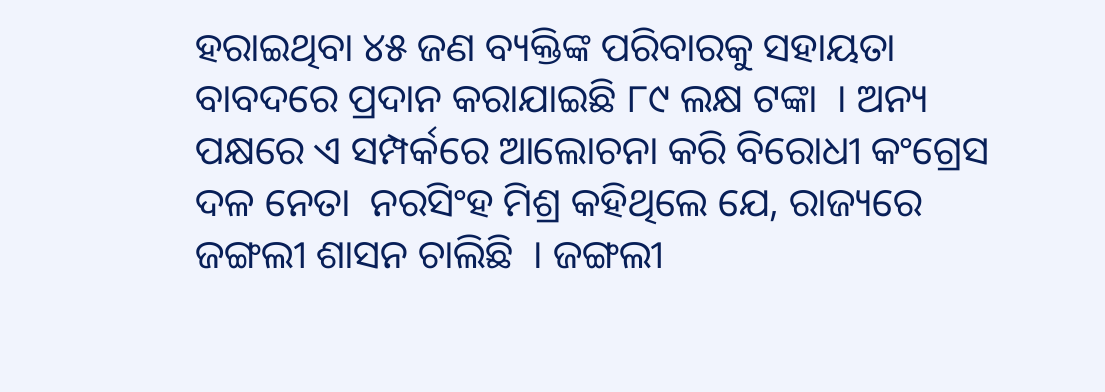ହରାଇଥିବା ୪୫ ଜଣ ବ୍ୟକ୍ତିଙ୍କ ପରିବାରକୁ ସହାୟତା ବାବଦରେ ପ୍ରଦାନ କରାଯାଇଛି ୮୯ ଲକ୍ଷ ଟଙ୍କା  । ଅନ୍ୟ ପକ୍ଷରେ ଏ ସମ୍ପର୍କରେ ଆଲୋଚନା କରି ବିରୋଧୀ କଂଗ୍ରେସ ଦଳ ନେତା  ନରସିଂହ ମିଶ୍ର କହିଥିଲେ ଯେ, ରାଜ୍ୟରେ ଜଙ୍ଗଲୀ ଶାସନ ଚାଲିଛି  । ଜଙ୍ଗଲୀ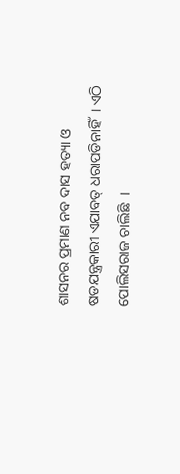ଶାସନର ପ୍ରମାଣ ନବ ଦାସ ହତ୍ୟା ଓ  ଷଡଯନ୍ତ୍ରକାରୀ ଏଯାବତ୍ ଧରାପଡିନାହିଁ  । ଏଠି ପୋଲିସରାଜ ଚାଲିଛି  ।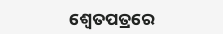ଶ୍ୱେତପତ୍ରରେ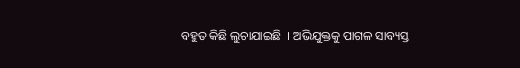ବହୁତ କିଛି ଲୁଚାଯାଇଛି  । ଅଭିଯୁକ୍ତକୁ ପାଗଳ ସାବ୍ୟସ୍ତ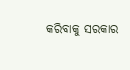କରିବାକୁ ସରକାର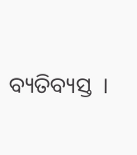ବ୍ୟତିବ୍ୟସ୍ତ  ।